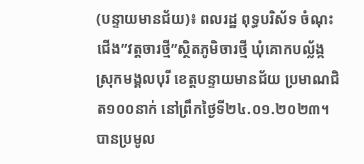(បន្ទាយមានជ័យ)៖ ពលរដ្ឋ ពុទ្ធបរិស័ទ ចំណុះជើង”វត្តចារថ្មី”ស្ថិតភូមិចារថ្មី ឃុំគោកបល្ល័ង្ក ស្រុកមង្គលបុរី ខេត្តបន្ទាយមានជ័យ ប្រមាណជិត១០០នាក់ នៅព្រឹកថ្ងៃទី២៤.០១.២០២៣។
បានប្រមូល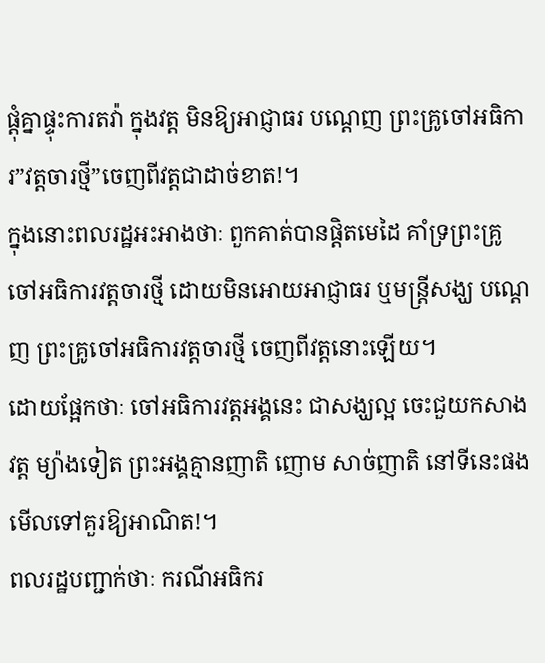ផ្ដុំគ្នាផ្ទុះការតវ៉ា ក្នុងវត្ត មិនឱ្យអាជ្ញាធរ បណ្ដេញ ព្រះគ្រូចៅអធិការ”វត្តចារថ្មី”ចេញពីវត្តជាដាច់ខាត!។
ក្នុងនោះពលរដ្ឋអះអាងថាៈ ពួកគាត់បានផ្តិតមេដៃ គាំទ្រព្រះគ្រូចៅអធិការវត្តចារថ្មី ដោយមិនអោយអាជ្ញាធរ ឬមន្ត្រីសង្ឃ បណ្ដេញ ព្រះគ្រូចៅអធិការវត្តចារថ្មី ចេញពីវត្តនោះឡើយ។
ដោយផ្អែកថាៈ ចៅអធិការវត្តអង្គនេះ ជាសង្ឃល្អ ចេះជួយកសាងវត្ត ម្យ៉ាងទៀត ព្រះអង្គគ្មានញាតិ ញោម សាច់ញាតិ នៅទីនេះផង មើលទៅគួរឱ្យអាណិត!។
ពលរដ្ឋបញ្ជាក់ថាៈ ករណីអធិករ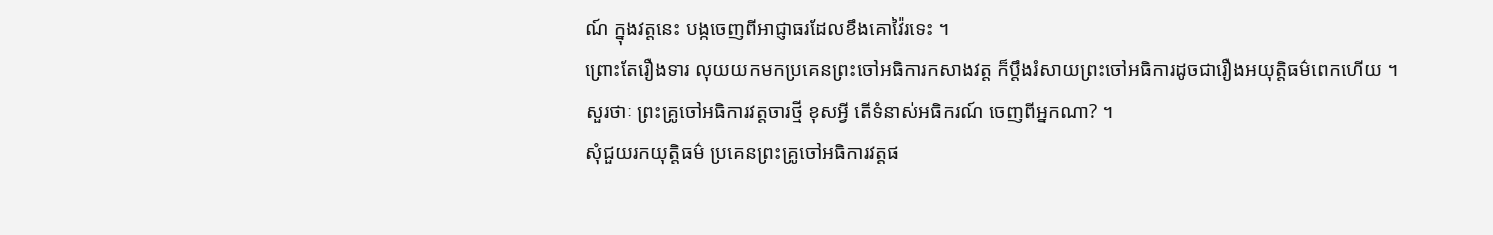ណ៍ ក្នុងវត្តនេះ បង្កចេញពីអាជ្ញាធរដែលខឹងគោវ៉ៃរទេះ ។
ព្រោះតែរឿងទារ លុយយកមកប្រគេនព្រះចៅអធិការកសាងវត្ត ក៏ប្តឹងរំសាយព្រះចៅអធិការដូចជារឿងអយុត្តិធម៌ពេកហើយ ។
សួរថាៈ ព្រះគ្រូចៅអធិការវត្តចារថ្មី ខុសអ្វី តើទំនាស់អធិករណ៍ ចេញពីអ្នកណា? ។
សុំជួយរកយុត្តិធម៌ ប្រគេនព្រះគ្រូចៅអធិការវត្តផ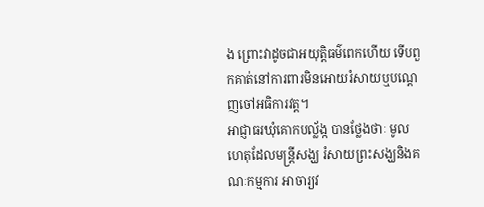ង ព្រោះវាដូចជាអយុត្តិធម៌ពេកហើយ ទើបពួកគាត់នៅការពារមិនអោយរំសាយឬបណ្ដេញចៅអធិការវត្ត។
អាជ្ញាធរឃុំគោកបល័្លង្ក បានថ្លែងថាៈ មូលហេតុដែលមន្ត្រីសង្ឃ រំសាយព្រះសង្ឃនិងគណៈកម្មការ អាចារ្យវ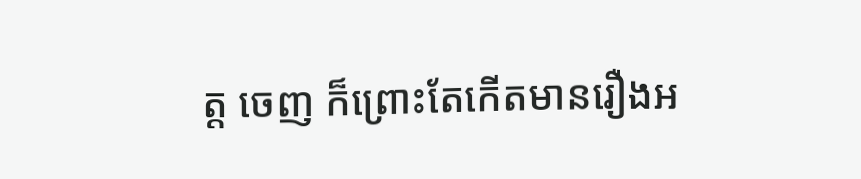ត្ត ចេញ ក៏ព្រោះតែកើតមានរឿងអ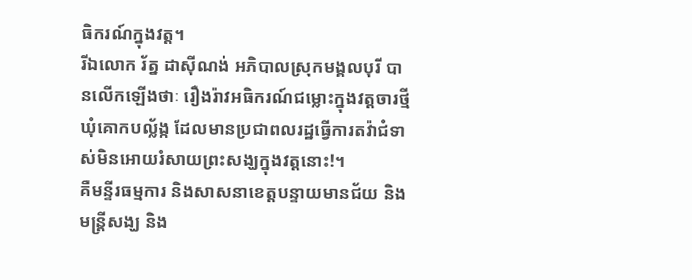ធិករណ៍ក្នុងវត្ត។
រីឯលោក រ័ត្ន ដាស៊ីណង់ អភិបាលស្រុកមង្គលបុរី បានលើកឡើងថាៈ រឿងរ៉ាវអធិករណ៍ជម្លោះក្នុងវត្តចារថ្មី ឃុំគោកបល័្លង្ក ដែលមានប្រជាពលរដ្ឋធ្វើការតវ៉ាជំទាស់មិនអោយរំសាយព្រះសង្ឃក្នុងវត្តនោះ!។
គឺមន្ទីរធម្មការ និងសាសនាខេត្តបន្ទាយមានជ័យ និងមន្ត្រីសង្ឃ និង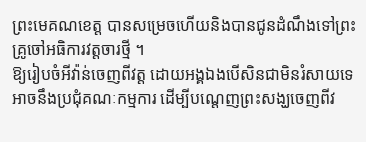ព្រះមេគណខេត្ត បានសម្រេចហើយនិងបានជូនដំណឹងទៅព្រះគ្រូចៅអធិការវត្តចារថ្មី ។
ឱ្យរៀបចំអីវ៉ាន់ចេញពីវត្ត ដោយអង្គឯងបើសិនជាមិនរំសាយទេ អាចនឹងប្រជុំគណៈកម្មការ ដើម្បីបណ្តេញព្រះសង្ឃចេញពីវ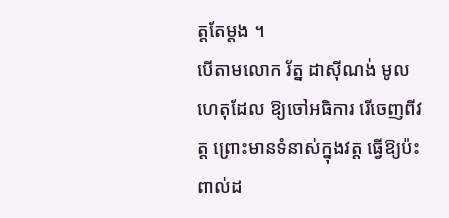ត្តតែម្ដង ។
បើតាមលោក រ័ត្ន ដាស៊ីណង់ មូលហេតុដែល ឱ្យចៅអធិការ រើចេញពីវត្ត ព្រោះមានទំនាស់ក្នុងវត្ត ធ្វើឱ្យប៉ះពាល់ដ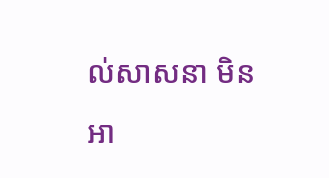ល់សាសនា មិនអា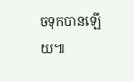ចទុកបានឡើយ៕